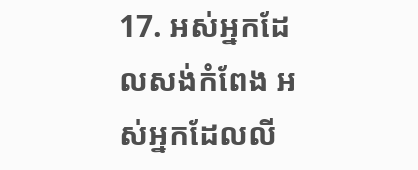17. អស់អ្នកដែលសង់កំពែង អស់អ្នកដែលលី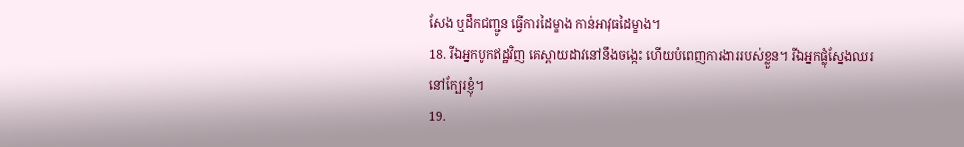សែង ឬដឹកជញ្ជូន ធ្វើការដៃម្ខាង កាន់អាវុធដៃម្ខាង។
18. រីឯអ្នកបូកឥដ្ឋវិញ គេស្ពាយដាវនៅនឹងចង្កេះ ហើយបំពេញការងាររបស់ខ្លួន។ រីឯអ្នកផ្លុំស្នែងឈរនៅក្បែរខ្ញុំ។
19.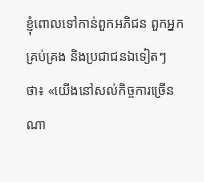ខ្ញុំពោលទៅកាន់ពួកអភិជន ពួកអ្នកគ្រប់គ្រង និងប្រជាជនឯទៀតៗថា៖ «យើងនៅសល់កិច្ចការច្រើនណា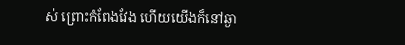ស់ ព្រោះកំពែងវែង ហើយយើងក៏នៅឆ្ងា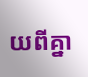យពីគ្នា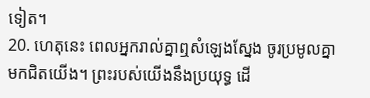ទៀត។
20. ហេតុនេះ ពេលអ្នករាល់គ្នាឮសំឡេងស្នែង ចូរប្រមូលគ្នាមកជិតយើង។ ព្រះរបស់យើងនឹងប្រយុទ្ធ ដើ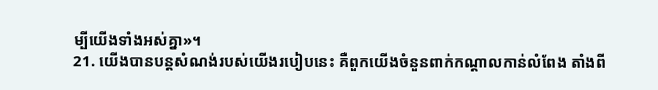ម្បីយើងទាំងអស់គ្នា»។
21. យើងបានបន្តសំណង់របស់យើងរបៀបនេះ គឺពួកយើងចំនួនពាក់កណ្ដាលកាន់លំពែង តាំងពី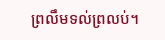ព្រលឹមទល់ព្រលប់។